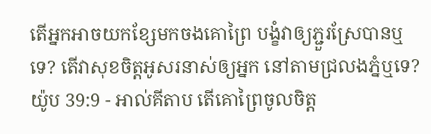តើអ្នកអាចយកខ្សែមកចងគោព្រៃ បង្ខំវាឲ្យភ្ជួរស្រែបានឬទេ? តើវាសុខចិត្តអូសរនាស់ឲ្យអ្នក នៅតាមជ្រលងភ្នំឬទេ?
យ៉ូប 39:9 - អាល់គីតាប តើគោព្រៃចូលចិត្ត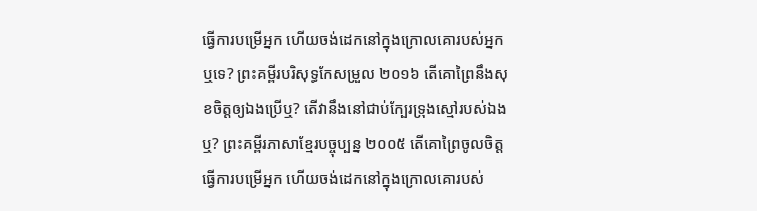ធ្វើការបម្រើអ្នក ហើយចង់ដេកនៅក្នុងក្រោលគោរបស់អ្នកឬទេ? ព្រះគម្ពីរបរិសុទ្ធកែសម្រួល ២០១៦ តើគោព្រៃនឹងសុខចិត្តឲ្យឯងប្រើឬ? តើវានឹងនៅជាប់ក្បែរទ្រុងស្មៅរបស់ឯងឬ? ព្រះគម្ពីរភាសាខ្មែរបច្ចុប្បន្ន ២០០៥ តើគោព្រៃចូលចិត្តធ្វើការបម្រើអ្នក ហើយចង់ដេកនៅក្នុងក្រោលគោរបស់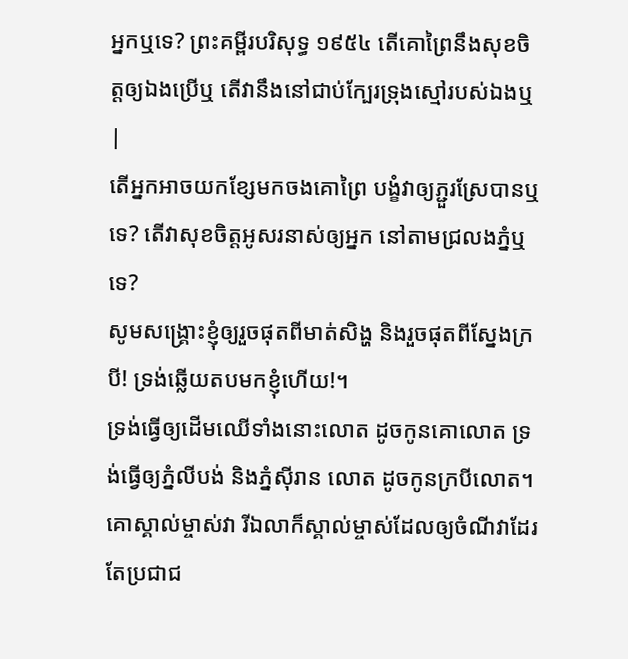អ្នកឬទេ? ព្រះគម្ពីរបរិសុទ្ធ ១៩៥៤ តើគោព្រៃនឹងសុខចិត្តឲ្យឯងប្រើឬ តើវានឹងនៅជាប់ក្បែរទ្រុងស្មៅរបស់ឯងឬ |
តើអ្នកអាចយកខ្សែមកចងគោព្រៃ បង្ខំវាឲ្យភ្ជួរស្រែបានឬទេ? តើវាសុខចិត្តអូសរនាស់ឲ្យអ្នក នៅតាមជ្រលងភ្នំឬទេ?
សូមសង្គ្រោះខ្ញុំឲ្យរួចផុតពីមាត់សិង្ហ និងរួចផុតពីស្នែងក្របី! ទ្រង់ឆ្លើយតបមកខ្ញុំហើយ!។
ទ្រង់ធ្វើឲ្យដើមឈើទាំងនោះលោត ដូចកូនគោលោត ទ្រង់ធ្វើឲ្យភ្នំលីបង់ និងភ្នំស៊ីរាន លោត ដូចកូនក្របីលោត។
គោស្គាល់ម្ចាស់វា រីឯលាក៏ស្គាល់ម្ចាស់ដែលឲ្យចំណីវាដែរ តែប្រជាជ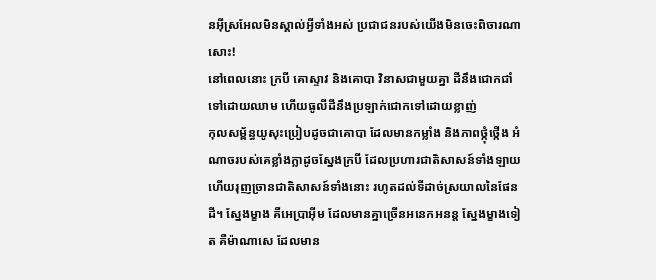នអ៊ីស្រអែលមិនស្គាល់អ្វីទាំងអស់ ប្រជាជនរបស់យើងមិនចេះពិចារណាសោះ!
នៅពេលនោះ ក្របី គោស្ទាវ និងគោបា វិនាសជាមួយគ្នា ដីនឹងជោកជាំទៅដោយឈាម ហើយធូលីដីនឹងប្រឡាក់ជោកទៅដោយខ្លាញ់
កុលសម្ព័ន្ធយូសុះប្រៀបដូចជាគោបា ដែលមានកម្លាំង និងភាពថ្កុំថ្កើង អំណាចរបស់គេខ្លាំងក្លាដូចស្នែងក្របី ដែលប្រហារជាតិសាសន៍ទាំងឡាយ ហើយរុញច្រានជាតិសាសន៍ទាំងនោះ រហូតដល់ទីដាច់ស្រយាលនៃផែនដី។ ស្នែងម្ខាង គឺអេប្រាអ៊ីម ដែលមានគ្នាច្រើនអនេកអនន្ត ស្នែងម្ខាងទៀត គឺម៉ាណាសេ ដែលមាន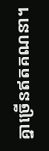គ្នាច្រើនឥតគណនា។